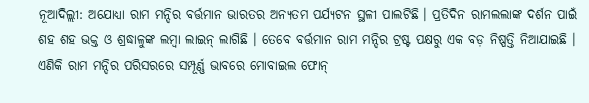ନୂଆଦିଲ୍ଲୀ: ଅଯୋଧ୍ୟା ରାମ ମନ୍ଦିର ବର୍ତ୍ତମାନ ଭାରତର ଅନ୍ୟତମ ପର୍ଯ୍ୟଟନ ସ୍ଥଳୀ ପାଲଟିଛି । ପ୍ରତିଦିନ ରାମଲଲାଙ୍କ ଦର୍ଶନ ପାଇଁ ଶହ ଶହ ଭକ୍ତ ଓ ଶ୍ରଦ୍ଧାଳୁଙ୍କ ଲମ୍ବା ଲାଇନ୍ ଲାଗିଛି । ତେବେ ବର୍ତ୍ତମାନ ରାମ ମନ୍ଦିର ଟ୍ରଷ୍ଟ ପକ୍ଷରୁ ଏକ ବଡ଼ ନିଷ୍ପତ୍ତି ନିଆଯାଇଛି । ଏଣିକି ରାମ ମନ୍ଦିର ପରିସରରେ ସମ୍ପୂର୍ଣ୍ଣ ଭାବରେ ମୋବାଇଲ ଫୋନ୍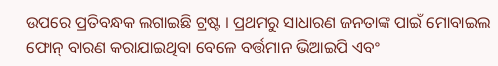ଉପରେ ପ୍ରତିବନ୍ଧକ ଲଗାଇଛି ଟ୍ରଷ୍ଟ । ପ୍ରଥମରୁ ସାଧାରଣ ଜନତାଙ୍କ ପାଇଁ ମୋବାଇଲ ଫୋନ୍ ବାରଣ କରାଯାଇଥିବା ବେଳେ ବର୍ତ୍ତମାନ ଭିଆଇପି ଏବଂ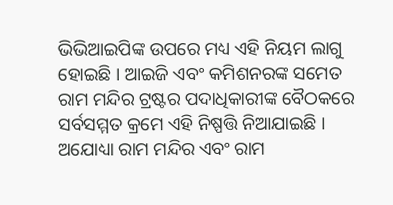ଭିଭିଆଇପିଙ୍କ ଉପରେ ମଧ୍ୟ ଏହି ନିୟମ ଲାଗୁ ହୋଇଛି । ଆଇଜି ଏବଂ କମିଶନରଙ୍କ ସମେତ ରାମ ମନ୍ଦିର ଟ୍ରଷ୍ଟର ପଦାଧିକାରୀଙ୍କ ବୈଠକରେ ସର୍ବସମ୍ମତ କ୍ରମେ ଏହି ନିଷ୍ପତ୍ତି ନିଆଯାଇଛି ।
ଅଯୋଧ୍ୟା ରାମ ମନ୍ଦିର ଏବଂ ରାମ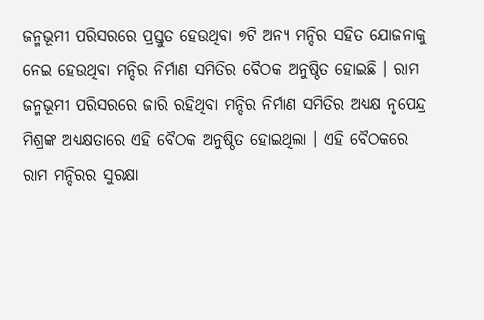ଜନ୍ମଭୂମୀ ପରିସରରେ ପ୍ରସ୍ତୁତ ହେଉଥିବା ୭ଟି ଅନ୍ୟ ମନ୍ଦିର ସହିତ ଯୋଜନାକୁ ନେଇ ହେଉଥିବା ମନ୍ଦିର ନିର୍ମାଣ ସମିତିର ବୈଠକ ଅନୁଷ୍ଠିତ ହୋଇଛି । ରାମ ଜନ୍ମଭୂମୀ ପରିସରରେ ଜାରି ରହିଥିବା ମନ୍ଦିର ନିର୍ମାଣ ସମିତିର ଅଧ୍ୟକ୍ଷ ନୃପେନ୍ଦ୍ର ମିଶ୍ରଙ୍କ ଅଧ୍ୟକ୍ଷତାରେ ଏହି ବୈଠକ ଅନୁଷ୍ଠିତ ହୋଇଥିଲା । ଏହି ବୈଠକରେ ରାମ ମନ୍ଦିରର ସୁରକ୍ଷା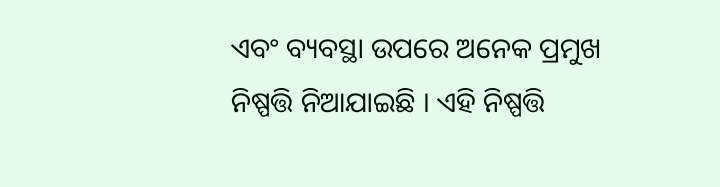ଏବଂ ବ୍ୟବସ୍ଥା ଉପରେ ଅନେକ ପ୍ରମୁଖ ନିଷ୍ପତ୍ତି ନିଆଯାଇଛି । ଏହି ନିଷ୍ପତ୍ତି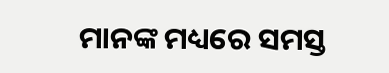ମାନଙ୍କ ମଧ୍ୟରେ ସମସ୍ତ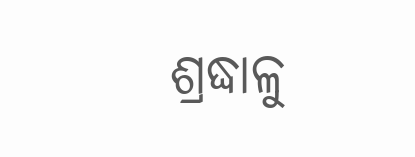ଶ୍ରଦ୍ଧାଳୁ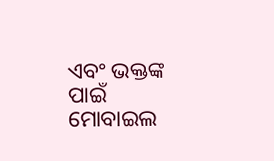ଏବଂ ଭକ୍ତଙ୍କ ପାଇଁ ମୋବାଇଲ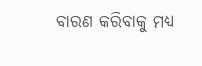ବାରଣ କରିବାକୁ ମଧ୍ୟ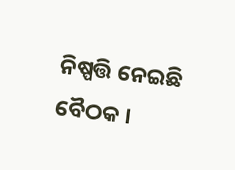ନିଷ୍ପତ୍ତି ନେଇଛି ବୈଠକ ।